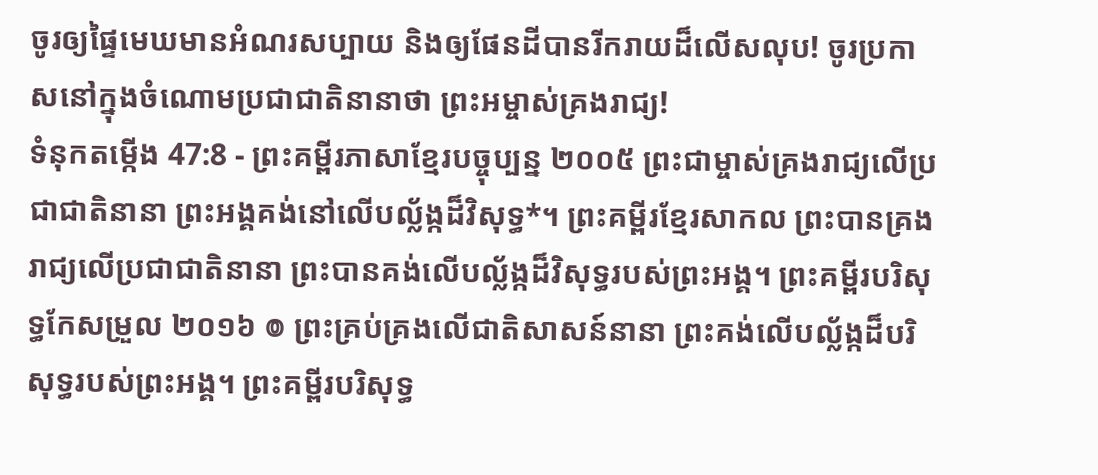ចូរឲ្យផ្ទៃមេឃមានអំណរសប្បាយ និងឲ្យផែនដីបានរីករាយដ៏លើសលុប! ចូរប្រកាសនៅក្នុងចំណោមប្រជាជាតិនានាថា ព្រះអម្ចាស់គ្រងរាជ្យ!
ទំនុកតម្កើង 47:8 - ព្រះគម្ពីរភាសាខ្មែរបច្ចុប្បន្ន ២០០៥ ព្រះជាម្ចាស់គ្រងរាជ្យលើប្រជាជាតិនានា ព្រះអង្គគង់នៅលើបល្ល័ង្កដ៏វិសុទ្ធ*។ ព្រះគម្ពីរខ្មែរសាកល ព្រះបានគ្រងរាជ្យលើប្រជាជាតិនានា ព្រះបានគង់លើបល្ល័ង្កដ៏វិសុទ្ធរបស់ព្រះអង្គ។ ព្រះគម្ពីរបរិសុទ្ធកែសម្រួល ២០១៦ ៙ ព្រះគ្រប់គ្រងលើជាតិសាសន៍នានា ព្រះគង់លើបល្ល័ង្កដ៏បរិសុទ្ធរបស់ព្រះអង្គ។ ព្រះគម្ពីរបរិសុទ្ធ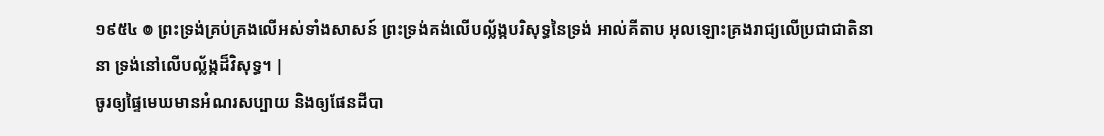១៩៥៤ ៙ ព្រះទ្រង់គ្រប់គ្រងលើអស់ទាំងសាសន៍ ព្រះទ្រង់គង់លើបល្ល័ង្កបរិសុទ្ធនៃទ្រង់ អាល់គីតាប អុលឡោះគ្រងរាជ្យលើប្រជាជាតិនានា ទ្រង់នៅលើបល្ល័ង្កដ៏វិសុទ្ធ។ |
ចូរឲ្យផ្ទៃមេឃមានអំណរសប្បាយ និងឲ្យផែនដីបា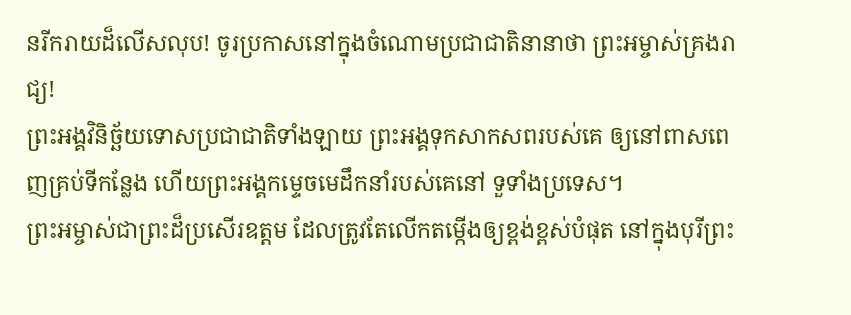នរីករាយដ៏លើសលុប! ចូរប្រកាសនៅក្នុងចំណោមប្រជាជាតិនានាថា ព្រះអម្ចាស់គ្រងរាជ្យ!
ព្រះអង្គវិនិច្ឆ័យទោសប្រជាជាតិទាំងឡាយ ព្រះអង្គទុកសាកសពរបស់គេ ឲ្យនៅពាសពេញគ្រប់ទីកន្លែង ហើយព្រះអង្គកម្ទេចមេដឹកនាំរបស់គេនៅ ទួទាំងប្រទេស។
ព្រះអម្ចាស់ជាព្រះដ៏ប្រសើរឧត្ដម ដែលត្រូវតែលើកតម្កើងឲ្យខ្ពង់ខ្ពស់បំផុត នៅក្នុងបុរីព្រះ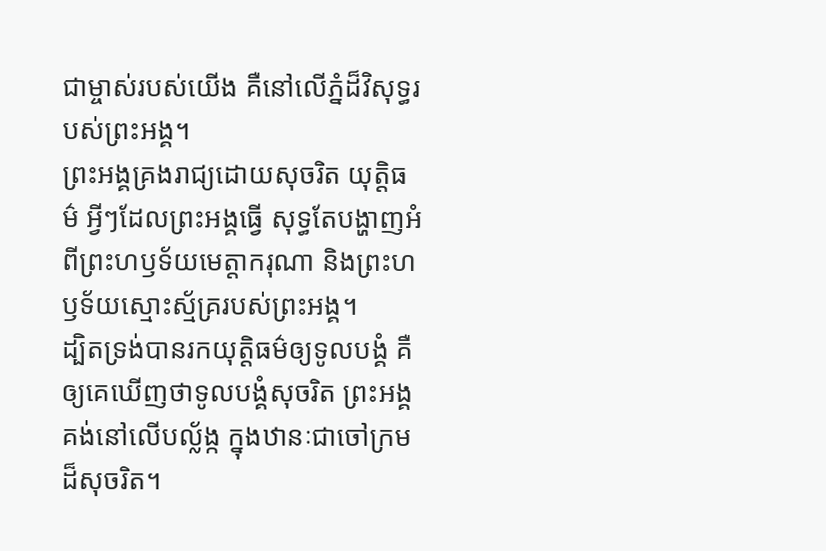ជាម្ចាស់របស់យើង គឺនៅលើភ្នំដ៏វិសុទ្ធរបស់ព្រះអង្គ។
ព្រះអង្គគ្រងរាជ្យដោយសុចរិត យុត្តិធម៌ អ្វីៗដែលព្រះអង្គធ្វើ សុទ្ធតែបង្ហាញអំពីព្រះហឫទ័យមេត្តាករុណា និងព្រះហឫទ័យស្មោះស្ម័គ្ររបស់ព្រះអង្គ។
ដ្បិតទ្រង់បានរកយុត្តិធម៌ឲ្យទូលបង្គំ គឺឲ្យគេឃើញថាទូលបង្គំសុចរិត ព្រះអង្គគង់នៅលើបល្ល័ង្ក ក្នុងឋានៈជាចៅក្រមដ៏សុចរិត។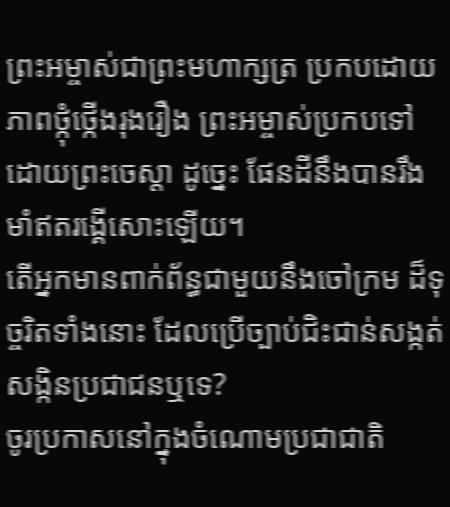ព្រះអម្ចាស់ជាព្រះមហាក្សត្រ ប្រកបដោយភាពថ្កុំថ្កើងរុងរឿង ព្រះអម្ចាស់ប្រកបទៅដោយព្រះចេស្ដា ដូច្នេះ ផែនដីនឹងបានរឹងមាំឥតរង្គើសោះឡើយ។
តើអ្នកមានពាក់ព័ន្ធជាមួយនឹងចៅក្រម ដ៏ទុច្ចរិតទាំងនោះ ដែលប្រើច្បាប់ជិះជាន់សង្កត់សង្កិនប្រជាជនឬទេ?
ចូរប្រកាសនៅក្នុងចំណោមប្រជាជាតិ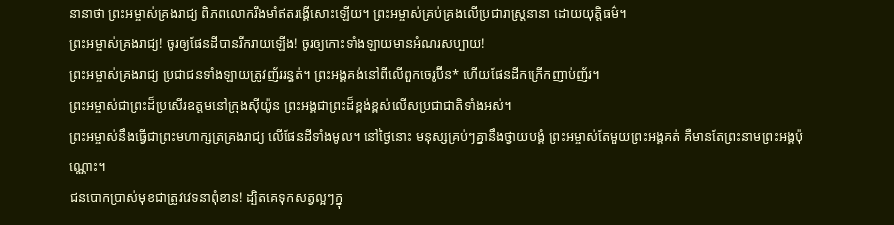នានាថា ព្រះអម្ចាស់គ្រងរាជ្យ ពិភពលោករឹងមាំឥតរង្គើសោះឡើយ។ ព្រះអម្ចាស់គ្រប់គ្រងលើប្រជារាស្ត្រនានា ដោយយុត្តិធម៌។
ព្រះអម្ចាស់គ្រងរាជ្យ! ចូរឲ្យផែនដីបានរីករាយឡើង! ចូរឲ្យកោះទាំងឡាយមានអំណរសប្បាយ!
ព្រះអម្ចាស់គ្រងរាជ្យ ប្រជាជនទាំងឡាយត្រូវញ័ររន្ធត់។ ព្រះអង្គគង់នៅពីលើពួកចេរូប៊ីន* ហើយផែនដីកក្រើកញាប់ញ័រ។
ព្រះអម្ចាស់ជាព្រះដ៏ប្រសើរឧត្ដមនៅក្រុងស៊ីយ៉ូន ព្រះអង្គជាព្រះដ៏ខ្ពង់ខ្ពស់លើសប្រជាជាតិទាំងអស់។
ព្រះអម្ចាស់នឹងធ្វើជាព្រះមហាក្សត្រគ្រងរាជ្យ លើផែនដីទាំងមូល។ នៅថ្ងៃនោះ មនុស្សគ្រប់ៗគ្នានឹងថ្វាយបង្គំ ព្រះអម្ចាស់តែមួយព្រះអង្គគត់ គឺមានតែព្រះនាមព្រះអង្គប៉ុណ្ណោះ។
ជនបោកប្រាស់មុខជាត្រូវវេទនាពុំខាន! ដ្បិតគេទុកសត្វល្អៗក្នុ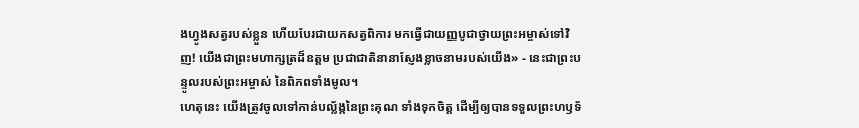ងហ្វូងសត្វរបស់ខ្លួន ហើយបែរជាយកសត្វពិការ មកធ្វើជាយញ្ញបូជាថ្វាយព្រះអម្ចាស់ទៅវិញ! យើងជាព្រះមហាក្សត្រដ៏ឧត្ដម ប្រជាជាតិនានាស្ញែងខ្លាចនាមរបស់យើង» - នេះជាព្រះបន្ទូលរបស់ព្រះអម្ចាស់ នៃពិភពទាំងមូល។
ហេតុនេះ យើងត្រូវចូលទៅកាន់បល្ល័ង្កនៃព្រះគុណ ទាំងទុកចិត្ត ដើម្បីឲ្យបានទទួលព្រះហឫទ័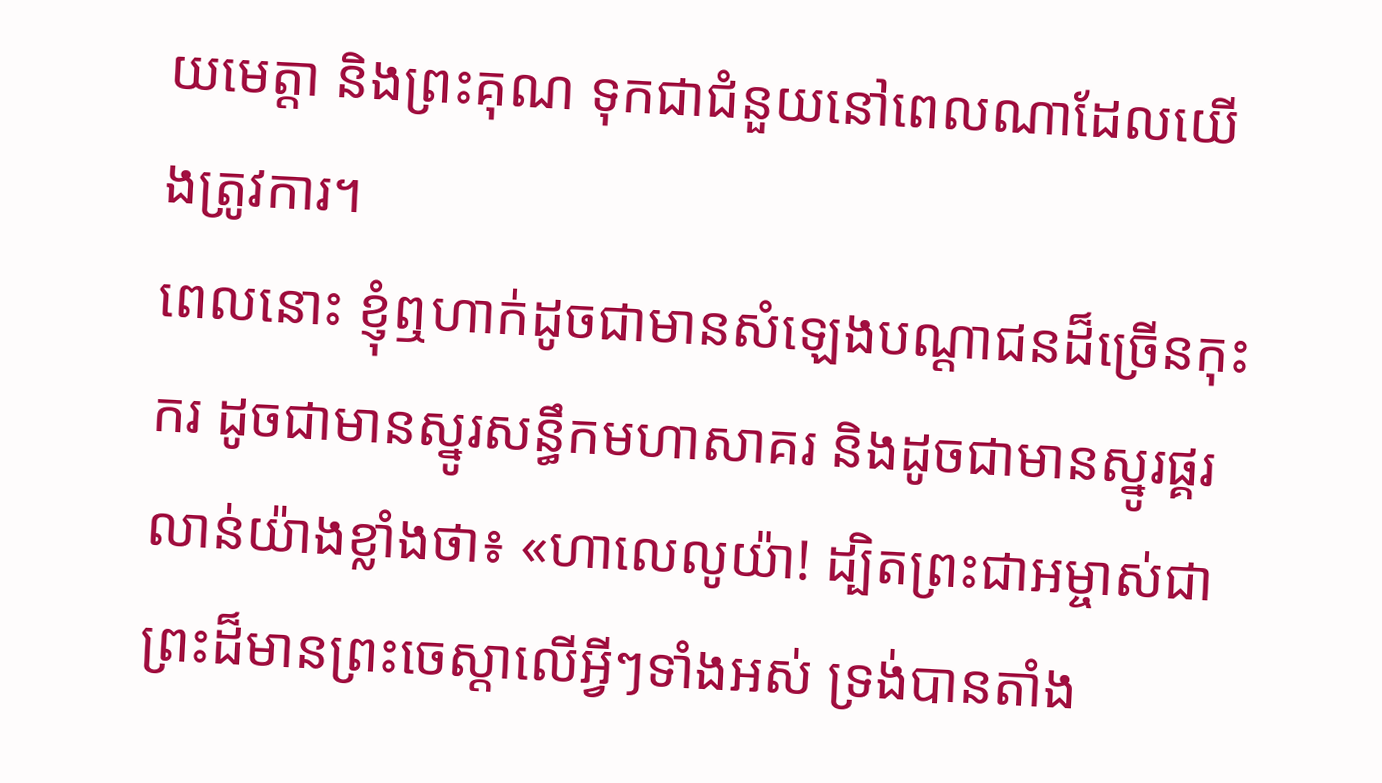យមេត្តា និងព្រះគុណ ទុកជាជំនួយនៅពេលណាដែលយើងត្រូវការ។
ពេលនោះ ខ្ញុំឮហាក់ដូចជាមានសំឡេងបណ្ដាជនដ៏ច្រើនកុះករ ដូចជាមានស្នូរសន្ធឹកមហាសាគរ និងដូចជាមានស្នូរផ្គរលាន់យ៉ាងខ្លាំងថា៖ «ហាលេលូយ៉ា! ដ្បិតព្រះជាអម្ចាស់ជាព្រះដ៏មានព្រះចេស្ដាលើអ្វីៗទាំងអស់ ទ្រង់បានតាំង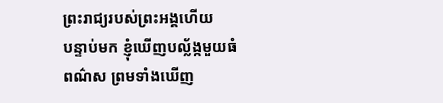ព្រះរាជ្យរបស់ព្រះអង្គហើយ
បន្ទាប់មក ខ្ញុំឃើញបល្ល័ង្កមួយធំពណ៌ស ព្រមទាំងឃើញ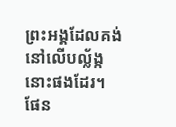ព្រះអង្គដែលគង់នៅលើបល្ល័ង្កនោះផងដែរ។ ផែន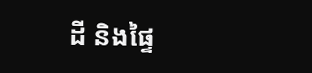ដី និងផ្ទៃ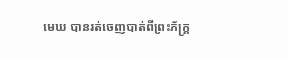មេឃ បានរត់ចេញបាត់ពីព្រះភ័ក្ត្រ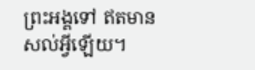ព្រះអង្គទៅ ឥតមានសល់អ្វីឡើយ។